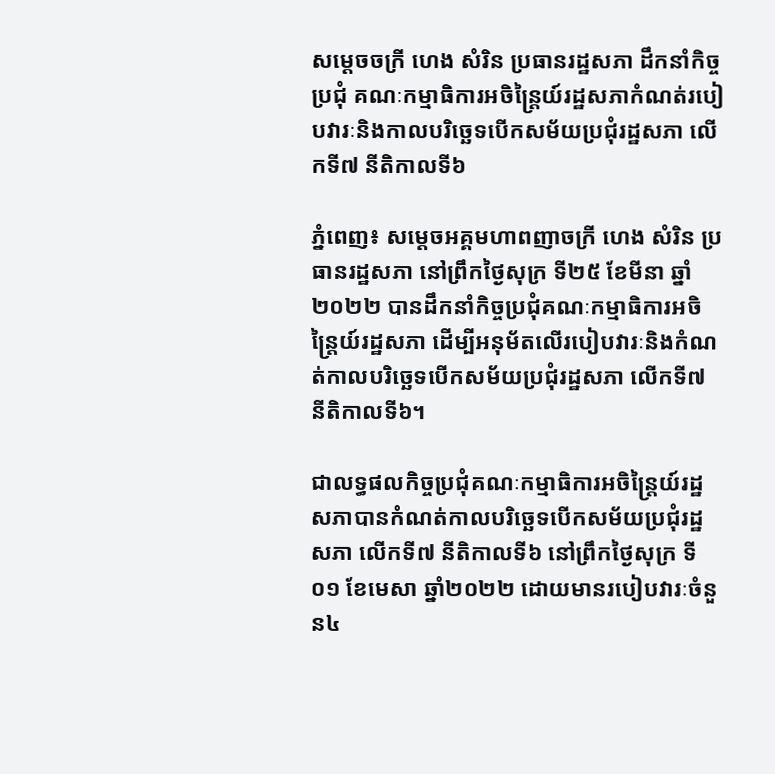សម្តេចចក្រី ហេង សំរិន ប្រធានរដ្ឋសភា ដឹកនាំកិច្ចប្រជុំ គណៈកម្មាធិការអចិន្រ្តៃយ៍រដ្ឋសភាកំណត់របៀបវារៈនិងកាលបរិច្ឆេទបើកសម័យប្រជុំរដ្ឋសភា លើកទី៧ នីតិកាលទី៦

ភ្នំពេញ៖ សម្ដេចអគ្គមហាពញាចក្រី ហេង សំរិន ប្រធានរដ្ឋសភា នៅព្រឹកថ្ងៃសុក្រ ទី២៥ ខែមីនា ឆ្នាំ២០២២ បានដឹកនាំកិច្ចប្រជុំគណៈកម្មាធិការអចិន្ត្រៃយ៍រដ្ឋសភា ដើម្បីអនុម័តលើរបៀបវារៈនិងកំណត់កាលបរិច្ឆេទបើកសម័យប្រជុំរដ្ឋសភា លើកទី៧ នីតិកាលទី៦។

ជាលទ្ធផលកិច្ចប្រជុំគណៈកម្មាធិការអចិន្រ្តៃយ៍រដ្ឋសភាបានកំណត់កាលបរិច្ឆេទបើកសម័យប្រជុំរដ្ឋសភា លើកទី៧ នីតិកាលទី៦ នៅព្រឹកថ្ងៃសុក្រ ទី០១ ខែមេសា ឆ្នាំ២០២២ ដោយមានរបៀបវារៈចំនួន៤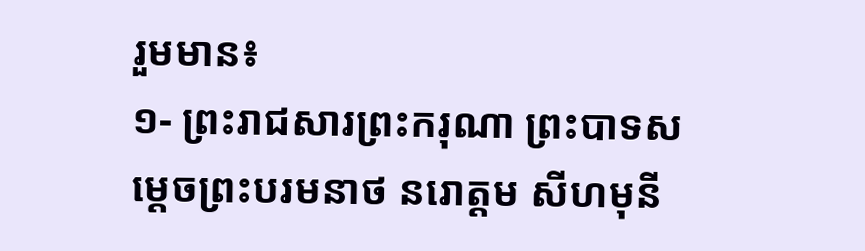រួមមាន៖
១- ព្រះរាជសារព្រះករុណា ព្រះបាទសម្តេចព្រះបរមនាថ នរោត្តម សីហមុនី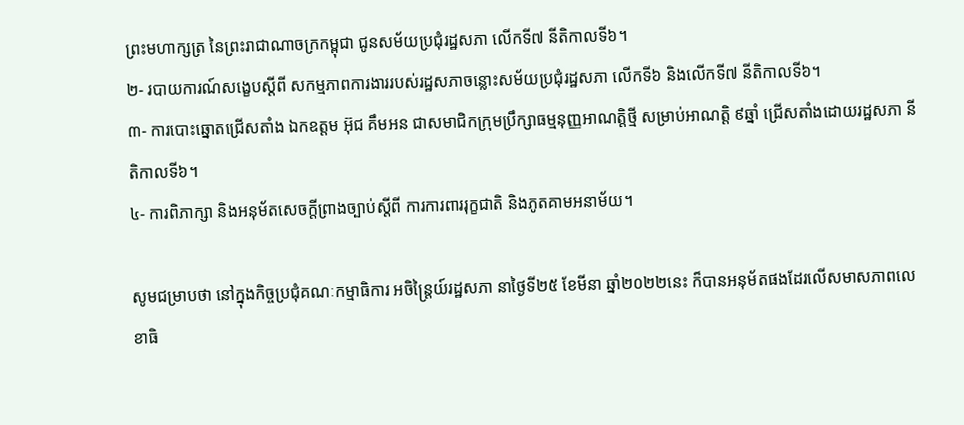ព្រះមហាក្សត្រ នៃព្រះរាជាណាចក្រកម្ពុជា ជូនសម័យប្រជុំរដ្ឋសភា លើកទី៧ នីតិកាលទី៦។
២- របាយការណ៍សង្ខេបស្តីពី សកម្មភាពការងាររបស់រដ្ឋសភាចន្លោះសម័យប្រជុំរដ្ឋសភា លើកទី៦ និងលើកទី៧ នីតិកាលទី៦។
៣- ការបោះឆ្នោតជ្រើសតាំង ឯកឧត្តម អ៊ុជ គឹមអន ជាសមាជិកក្រុមប្រឹក្សាធម្មនុញ្ញអាណត្តិថ្មី សម្រាប់អាណត្តិ ៩ឆ្នាំ ជ្រើសតាំងដោយរដ្ឋសភា នីតិកាលទី៦។
៤- ការពិភាក្សា និងអនុម័តសេចក្តីព្រាងច្បាប់ស្តីពី ការការពាររុក្ខជាតិ និងភូតគាមអនាម័យ។

សូមជម្រាបថា នៅក្នុងកិច្ចប្រជុំគណៈកម្មាធិការ អចិន្រ្តៃយ៍រដ្ឋសភា នាថ្ងៃទី២៥ ខែមីនា ឆ្នាំ២០២២នេះ ក៏បានអនុម័តផងដែរលើសមាសភាពលេខាធិ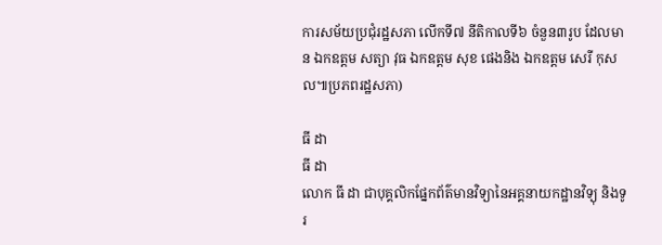ការសម័យប្រជុំរដ្ឋសភា លើកទី៧ នីតិកាលទី៦ ចំនួន៣រូប ដែលមាន ឯកឧត្តម សត្យា វុធ ឯកឧត្តម សុខ ផេងនិង ឯកឧត្តម សេរី កុសល៕ប្រភពរដ្ឋសភា)

ធី ដា
ធី ដា
លោក ធី ដា ជាបុគ្គលិកផ្នែកព័ត៌មានវិទ្យានៃអគ្គនាយកដ្ឋានវិទ្យុ និងទូរ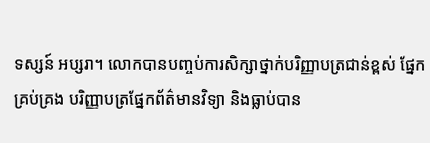ទស្សន៍ អប្សរា។ លោកបានបញ្ចប់ការសិក្សាថ្នាក់បរិញ្ញាបត្រជាន់ខ្ពស់ ផ្នែកគ្រប់គ្រង បរិញ្ញាបត្រផ្នែកព័ត៌មានវិទ្យា និងធ្លាប់បាន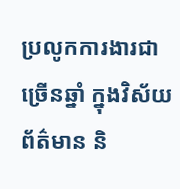ប្រលូកការងារជាច្រើនឆ្នាំ ក្នុងវិស័យព័ត៌មាន និ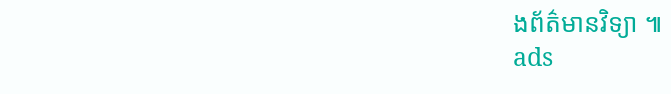ងព័ត៌មានវិទ្យា ៕
ads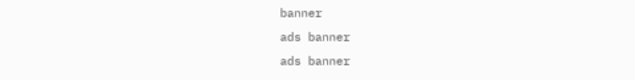banner
ads banner
ads banner